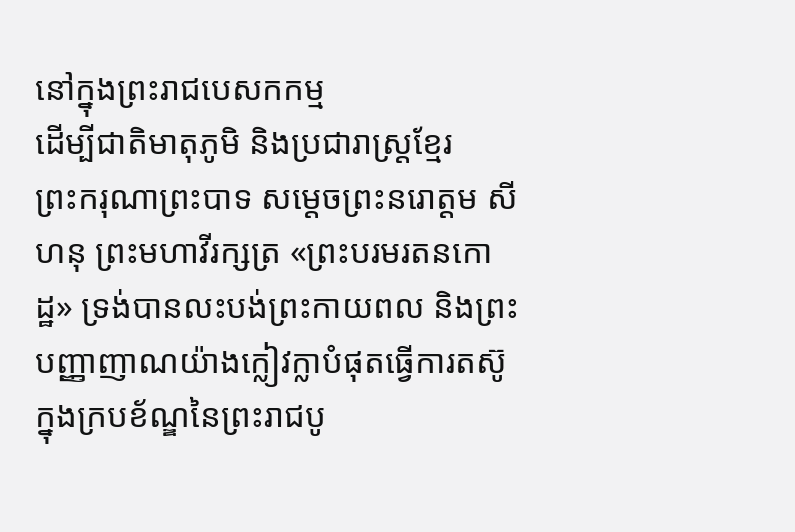នៅក្នុងព្រះរាជបេសកកម្ម
ដើម្បីជាតិមាតុភូមិ និងប្រជារាស្ត្រខ្មែរ
ព្រះករុណាព្រះបាទ សម្តេចព្រះនរោត្តម សីហនុ ព្រះមហាវីរក្សត្រ «ព្រះបរមរតនកោដ្ឋ» ទ្រង់បានលះបង់ព្រះកាយពល និងព្រះបញ្ញាញាណយ៉ាងក្លៀវក្លាបំផុតធ្វើការតស៊ូ ក្នុងក្របខ័ណ្ឌនៃព្រះរាជបូ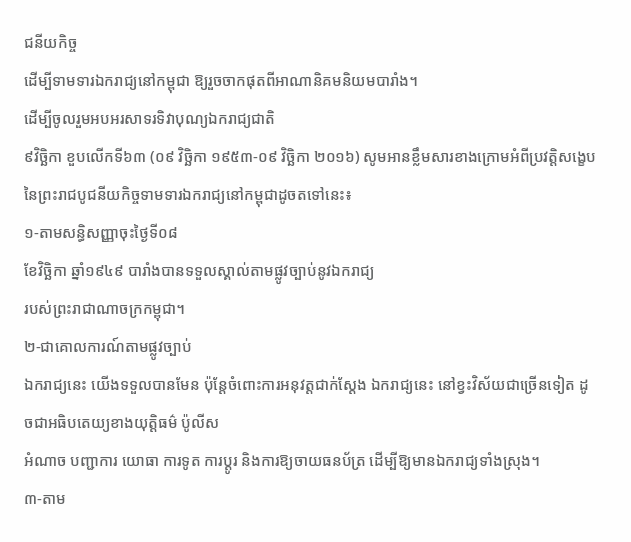ជនីយកិច្ច
ដើម្បីទាមទារឯករាជ្យនៅកម្ពុជា ឱ្យរួចចាកផុតពីអាណានិគមនិយមបារាំង។
ដើម្បីចូលរួមអបអរសាទរទិវាបុណ្យឯករាជ្យជាតិ
៩វិច្ឆិកា ខួបលើកទី៦៣ (០៩ វិច្ឆិកា ១៩៥៣-០៩ វិច្ឆិកា ២០១៦) សូមអានខ្លឹមសារខាងក្រោមអំពីប្រវត្តិសង្ខេបនៃព្រះរាជបូជនីយកិច្ចទាមទារឯករាជ្យនៅកម្ពុជាដូចតទៅនេះ៖
១-តាមសន្ធិសញ្ញាចុះថ្ងៃទី០៨
ខែវិច្ឆិកា ឆ្នាំ១៩៤៩ បារាំងបានទទួលស្គាល់តាមផ្លូវច្បាប់នូវឯករាជ្យ
របស់ព្រះរាជាណាចក្រកម្ពុជា។
២-ជាគោលការណ៍តាមផ្លូវច្បាប់
ឯករាជ្យនេះ យើងទទួលបានមែន ប៉ុន្តែចំពោះការអនុវត្តជាក់ស្តែង ឯករាជ្យនេះ នៅខ្វះវិស័យជាច្រើនទៀត ដូចជាអធិបតេយ្យខាងយុត្តិធម៌ ប៉ូលីស
អំណាច បញ្ជាការ យោធា ការទូត ការប្តូរ និងការឱ្យចាយធនប័ត្រ ដើម្បីឱ្យមានឯករាជ្យទាំងស្រុង។
៣-តាម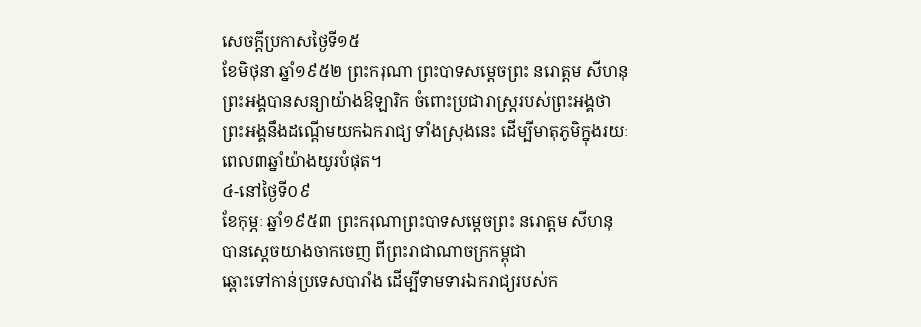សេចក្តីប្រកាសថ្ងៃទី១៥
ខែមិថុនា ឆ្នាំ១៩៥២ ព្រះករុណា ព្រះបាទសម្តេចព្រះ នរោត្តម សីហនុ ព្រះអង្គបានសន្យាយ៉ាងឱឡារិក ចំពោះប្រជារាស្ត្ររបស់ព្រះអង្គថា
ព្រះអង្គនឹងដណ្តើមយកឯករាជ្យ ទាំងស្រុងនេះ ដើម្បីមាតុភូមិក្នុងរយៈពេល៣ឆ្នាំយ៉ាងយូរបំផុត។
៤-នៅថ្ងៃទី០៩
ខែកុម្ភៈ ឆ្នាំ១៩៥៣ ព្រះករុណាព្រះបាទសម្តេចព្រះ នរោត្តម សីហនុ បានស្តេចយាងចាកចេញ ពីព្រះរាជាណាចក្រកម្ពុជា
ឆ្ពោះទៅកាន់ប្រទេសបារាំង ដើម្បីទាមទារឯករាជ្យរបស់ក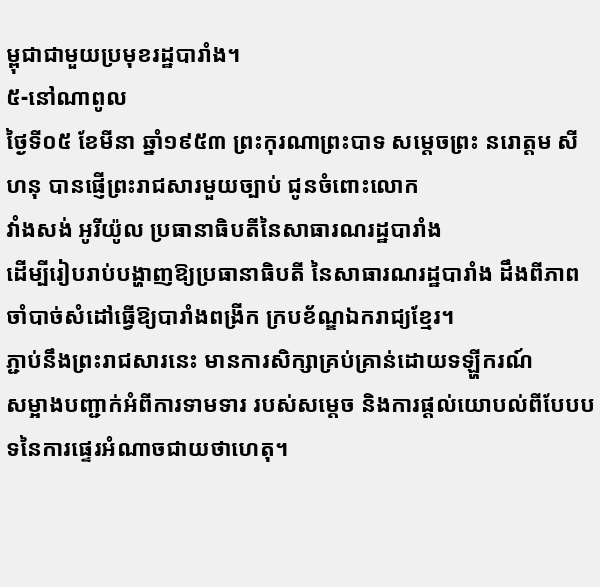ម្ពុជាជាមួយប្រមុខរដ្ឋបារាំង។
៥-នៅណាពូល
ថ្ងៃទី០៥ ខែមីនា ឆ្នាំ១៩៥៣ ព្រះកុរណាព្រះបាទ សម្តេចព្រះ នរោត្តម សីហនុ បានផ្ញើព្រះរាជសារមួយច្បាប់ ជូនចំពោះលោក
វាំងសង់ អូរីយ៉ូល ប្រធានាធិបតីនៃសាធារណរដ្ឋបារាំង
ដើម្បីរៀបរាប់បង្ហាញឱ្យប្រធានាធិបតី នៃសាធារណរដ្ឋបារាំង ដឹងពីភាពចាំបាច់សំដៅធ្វើឱ្យបារាំងពង្រីក ក្របខ័ណ្ឌឯករាជ្យខ្មែរ។
ភ្ជាប់នឹងព្រះរាជសារនេះ មានការសិក្សាគ្រប់គ្រាន់ដោយទឡ្ហីករណ៍
សម្អាងបញ្ជាក់អំពីការទាមទារ របស់សម្តេច និងការផ្តល់យោបល់ពីបែបបទនៃការផ្ទេរអំណាចជាយថាហេតុ។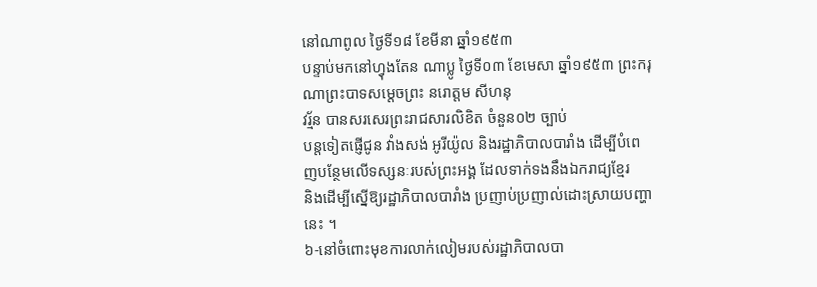នៅណាពូល ថ្ងៃទី១៨ ខែមីនា ឆ្នាំ១៩៥៣
បន្ទាប់មកនៅហ្វុងតែន ណាប្លូ ថ្ងៃទី០៣ ខែមេសា ឆ្នាំ១៩៥៣ ព្រះករុណាព្រះបាទសម្តេចព្រះ នរោត្តម សីហនុ
វរ្ម័ន បានសរសេរព្រះរាជសារលិខិត ចំនួន០២ ច្បាប់
បន្តទៀតផ្ញើជូន វាំងសង់ អូរីយ៉ូល និងរដ្ឋាភិបាលបារាំង ដើម្បីបំពេញបន្ថែមលើទស្សនៈរបស់ព្រះអង្គ ដែលទាក់ទងនឹងឯករាជ្យខ្មែរ
និងដើម្បីស្នើឱ្យរដ្ឋាភិបាលបារាំង ប្រញាប់ប្រញាល់ដោះស្រាយបញ្ហានេះ ។
៦-នៅចំពោះមុខការលាក់លៀមរបស់រដ្ឋាភិបាលបា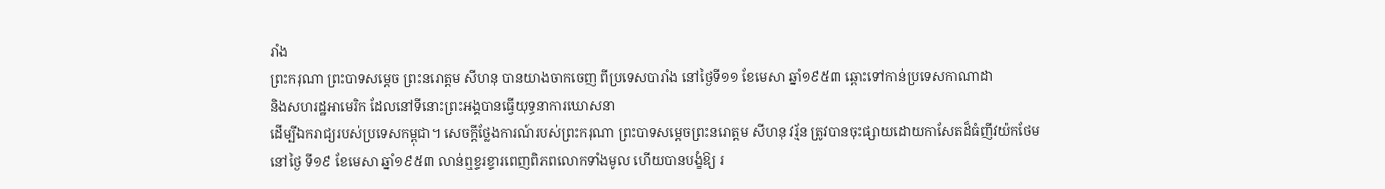រាំង
ព្រះករុណា ព្រះបាទសម្តេច ព្រះនរោត្តម សីហនុ បានយាងចាកចេញ ពីប្រទេសបារាំង នៅថ្ងៃទី១១ ខែមេសា ឆ្នាំ១៩៥៣ ឆ្ពោះទៅកាន់ប្រទេសកាណាដា
និងសហរដ្ឋអាមេរិក ដែលនៅទីនោះព្រះអង្គបានធ្វើយុទ្ធនាការឃោសនា
ដើម្បីឯករាជ្យរបស់ប្រទេសកម្ពុជា។ សេចក្តីថ្លែងការណ៍របស់ព្រះករុណា ព្រះបាទសម្តេចព្រះនរោត្តម សីហនុ វរ្ម័ន ត្រូវបានចុះផ្សាយដោយកាសែតដ៏ធំញីវយ៉កថែម
នៅថ្ងៃ ទី១៩ ខែមេសា ឆ្នាំ១៩៥៣ លាន់ឮខ្ទរខ្ទារពេញពិភពលោកទាំងមូល ហើយបានបង្ខំឱ្យ រ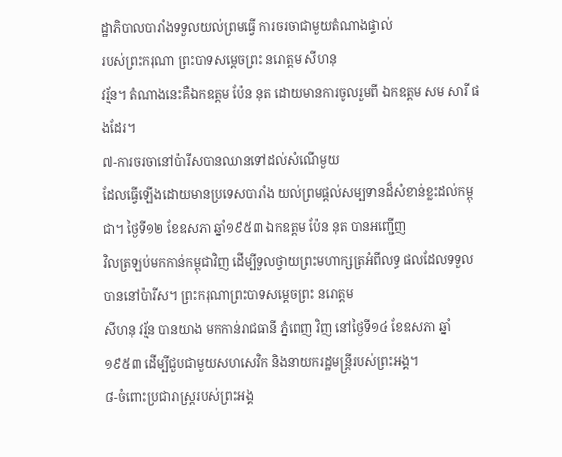ដ្ឋាភិបាលបារាំងទទួលយល់ព្រមធ្វើ ការចរចាជាមួយតំណាងផ្ទាល់
របស់ព្រះករុណា ព្រះបាទសម្តេចព្រះ នរោត្តម សីហនុ
វរ្ម័ន។ តំណាងនេះគឺឯកឧត្តម ប៉ែន នុត ដោយមានការចូលរួមពី ឯកឧត្តម សម សារី ផងដែរ។
៧-ការចរចានៅប៉ារីសបានឈានទៅដល់សំណើមួយ
ដែលធ្វើឡើងដោយមានប្រទេសបារាំង យល់ព្រមផ្តល់សម្បទានដ៏សំខាន់ខ្លះដល់កម្ពុជា។ ថ្ងៃទី១២ ខែឧសភា ឆ្នាំ១៩៥៣ ឯកឧត្តម ប៉ែន នុត បានអញ្ជើញ
វិលត្រឡប់មកកាន់កម្ពុជាវិញ ដើម្បីទួលថ្វាយព្រះមហាក្សត្រអំពីលទ្ធ ផលដែលទទួលបាននៅប៉ារីស។ ព្រះករុណាព្រះបាទសម្តេចព្រះ នរោត្តម
សីហនុ វរ្ម័ន បានយាង មកកាន់រាជធានី ភ្នំពេញ វិញ នៅថ្ងៃទី១៤ ខែឧសភា ឆ្នាំ១៩៥៣ ដើម្បីជួបជាមួយសហសេវិក និងនាយករដ្ឋមន្ត្រីរបស់ព្រះអង្គ។
៨-ចំពោះប្រជារាស្ត្ររបស់ព្រះអង្គ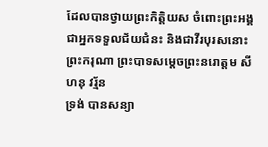ដែលបានថ្វាយព្រះកិត្តិយស ចំពោះព្រះអង្គជាអ្នកទទួលជ័យជំនះ និងជាវីរបុរសនោះ ព្រះករុណា ព្រះបាទសម្តេចព្រះនរោត្តម សីហនុ វរ្ម័ន
ទ្រង់ បានសន្យា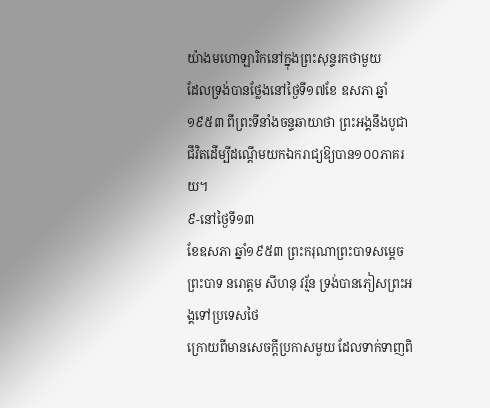យ៉ាងមហោឡារិកនៅក្នុងព្រះសុន្ទរកថាមួយ
ដែលទ្រង់បានថ្លែងនៅថ្ងៃទី១៧ខែ ឧសភា ឆ្នាំ១៩៥៣ ពីព្រះទីនាំងចន្ទឆាយាថា ព្រះអង្គនឹងបូជាជីវិតដើម្បីដណ្តើមយកឯករាជ្យឱ្យបាន១០០ភាគរយ។
៩-នៅថ្ងៃទី១៣
ខែឧសភា ឆ្នាំ១៩៥៣ ព្រះករុណាព្រះបាទសម្តេច ព្រះបាទ នរោត្តម សីហនុ វរ្ម័ន ទ្រង់បានភៀសព្រះអង្គទៅប្រទេសថៃ
ក្រោយពីមានសេចក្តីប្រកាសមួយ ដែលទាក់ទាញពិ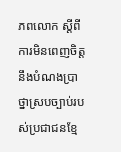ភពលោក ស្តីពី ការមិនពេញចិត្តនឹងបំណងប្រាថ្នាស្របច្បាប់របស់ប្រជាជនខ្មែ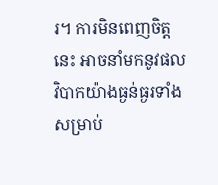រ។ ការមិនពេញចិត្តនេះ អាចនាំមកនូវផលវិបាកយ៉ាងធ្ងន់ធ្ងរទាំងសម្រាប់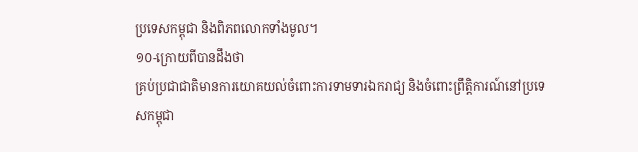ប្រទេសកម្ពុជា និងពិភពលោកទាំងមូល។
១០-ក្រោយពីបានដឹងថា
គ្រប់ប្រជាជាតិមានការយោគយល់ចំពោះការទាមទារឯករាជ្យ និងចំពោះព្រឹត្តិការណ៍នៅប្រទេសកម្ពុជា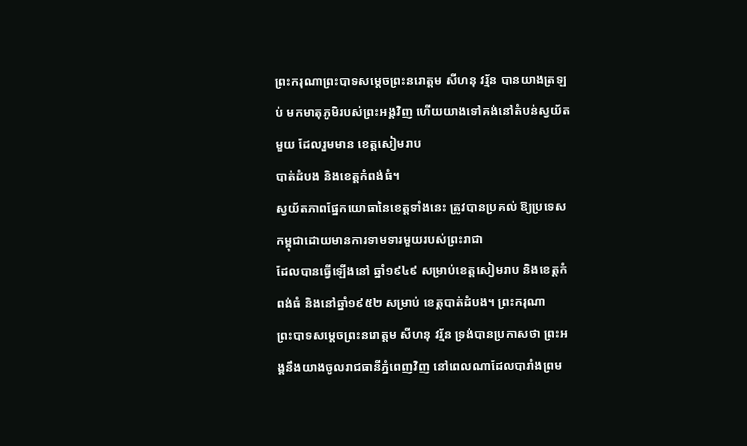ព្រះករុណាព្រះបាទសម្តេចព្រះនរោត្តម សីហនុ វរ្ម័ន បានយាងត្រឡប់ មកមាតុភូមិរបស់ព្រះអង្គវិញ ហើយយាងទៅគង់នៅតំបន់ស្វយ័តមួយ ដែលរួមមាន ខេត្តសៀមរាប
បាត់ដំបង និងខេត្តកំពង់ធំ។
ស្វយ័តភាពផ្នែកយោធានៃខេត្តទាំងនេះ ត្រូវបានប្រគល់ ឱ្យប្រទេសកម្ពុជាដោយមានការទាមទារមួយរបស់ព្រះរាជា
ដែលបានធ្វើឡើងនៅ ឆ្នាំ១៩៤៩ សម្រាប់ខេត្តសៀមរាប និងខេត្តកំពង់ធំ និងនៅឆ្នាំ១៩៥២ សម្រាប់ ខេត្តបាត់ដំបង។ ព្រះករុណា
ព្រះបាទសម្តេចព្រះនរោត្តម សីហនុ វរ្ម័ន ទ្រង់បានប្រកាសថា ព្រះអង្គនឹងយាងចូលរាជធានីភ្នំពេញវិញ នៅពេលណាដែលបារាំងព្រម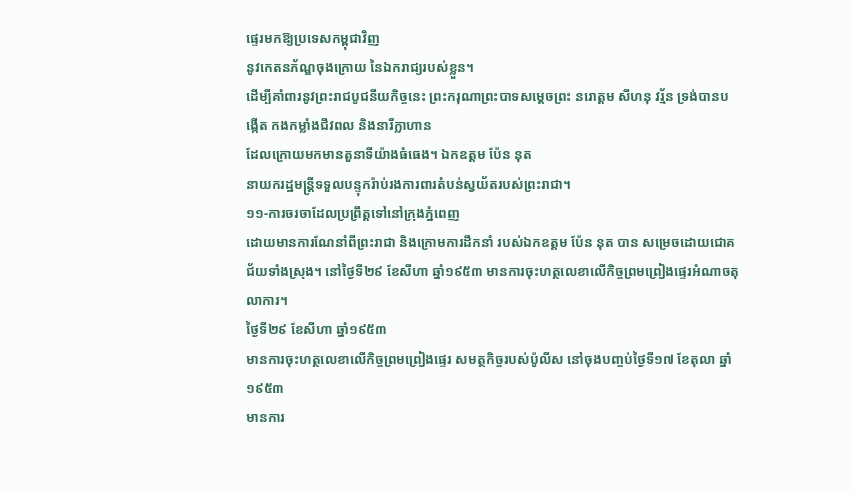ផ្ទេរមកឱ្យប្រទេសកម្ពុជាវិញ
នូវកេតនភ័ណ្ឌចុងក្រោយ នៃឯករាជ្យរបស់ខ្លួន។
ដើម្បីគាំពារនូវព្រះរាជបូជនីយកិច្ចនេះ ព្រះករុណាព្រះបាទសម្តេចព្រះ នរោត្តម សីហនុ វរ្ម័ន ទ្រង់បានបង្កើត កងកម្លាំងជីវពល និងនារីក្លាហាន
ដែលក្រោយមកមានតួនាទីយ៉ាងធំធេង។ ឯកឧត្តម ប៉ែន នុត
នាយករដ្ឋមន្ត្រីទទួលបន្ទុករ៉ាប់រងការពារតំបន់ស្វយ័តរបស់ព្រះរាជា។
១១-ការចរចាដែលប្រព្រឹត្តទៅនៅក្រុងភ្នំពេញ
ដោយមានការណែនាំពីព្រះរាជា និងក្រោមការដឹកនាំ របស់ឯកឧត្តម ប៉ែន នុត បាន សម្រេចដោយជោគជ័យទាំងស្រុង។ នៅថ្ងៃទី២៩ ខែសីហា ឆ្នាំ១៩៥៣ មានការចុះហត្ថលេខាលើកិច្ចព្រមព្រៀងផ្ទេរអំណាចតុលាការ។
ថ្ងៃទី២៩ ខែសីហា ឆ្នាំ១៩៥៣
មានការចុះហត្ថលេខាលើកិច្ចព្រមព្រៀងផ្ទេរ សមត្ថកិច្ចរបស់ប៉ូលីស នៅចុងបញ្ចប់ថ្ងៃទី១៧ ខែតុលា ឆ្នាំ១៩៥៣
មានការ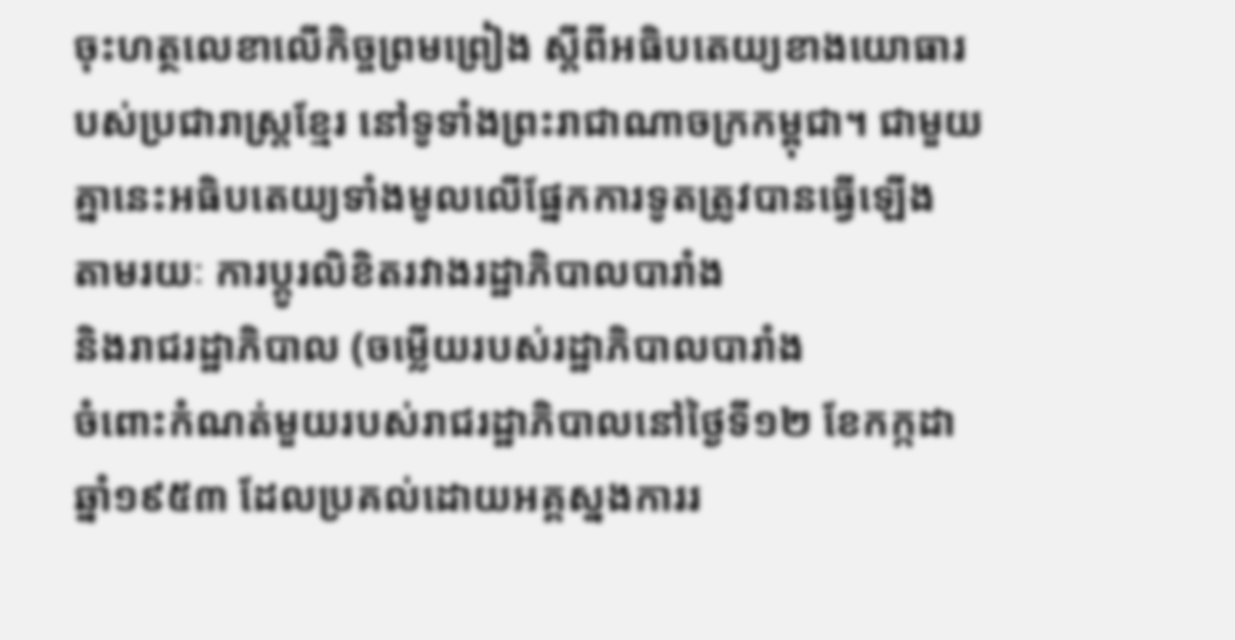ចុះហត្ថលេខាលើកិច្ចព្រមព្រៀង ស្តីពីអធិបតេយ្យខាងយោធារបស់ប្រជារាស្ត្រខ្មែរ នៅទូទាំងព្រះរាជាណាចក្រកម្ពុជា។ ជាមួយគ្នានេះអធិបតេយ្យទាំងមូលលើផ្នែកការទូតត្រូវបានធ្វើឡើង
តាមរយៈ ការប្តូរលិខិតរវាងរដ្ឋាភិបាលបារាំង
និងរាជរដ្ឋាភិបាល (ចម្លើយរបស់រដ្ឋាភិបាលបារាំង
ចំពោះកំណត់មួយរបស់រាជរដ្ឋាភិបាលនៅថ្ងៃទី១២ ខែកក្កដា ឆ្នាំ១៩៥៣ ដែលប្រគល់ដោយអគ្គស្នងការរ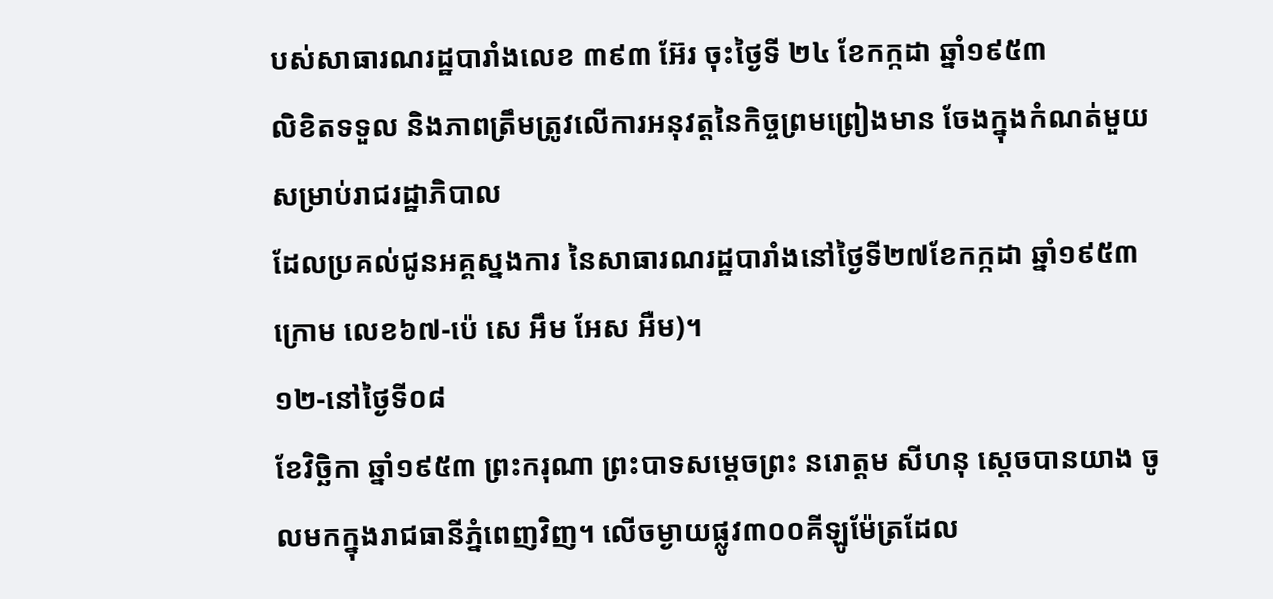បស់សាធារណរដ្ឋបារាំងលេខ ៣៩៣ អ៊ែរ ចុះថ្ងៃទី ២៤ ខែកក្កដា ឆ្នាំ១៩៥៣
លិខិតទទួល និងភាពត្រឹមត្រូវលើការអនុវត្តនៃកិច្ចព្រមព្រៀងមាន ចែងក្នុងកំណត់មួយសម្រាប់រាជរដ្ឋាភិបាល
ដែលប្រគល់ជូនអគ្គស្នងការ នៃសាធារណរដ្ឋបារាំងនៅថ្ងៃទី២៧ខែកក្កដា ឆ្នាំ១៩៥៣ ក្រោម លេខ៦៧-ប៉េ សេ អឹម អែស អឺម)។
១២-នៅថ្ងៃទី០៨
ខែវិច្ឆិកា ឆ្នាំ១៩៥៣ ព្រះករុណា ព្រះបាទសម្តេចព្រះ នរោត្តម សីហនុ ស្តេចបានយាង ចូលមកក្នុងរាជធានីភ្នំពេញវិញ។ លើចម្ងាយផ្លូវ៣០០គីឡូម៉ែត្រដែល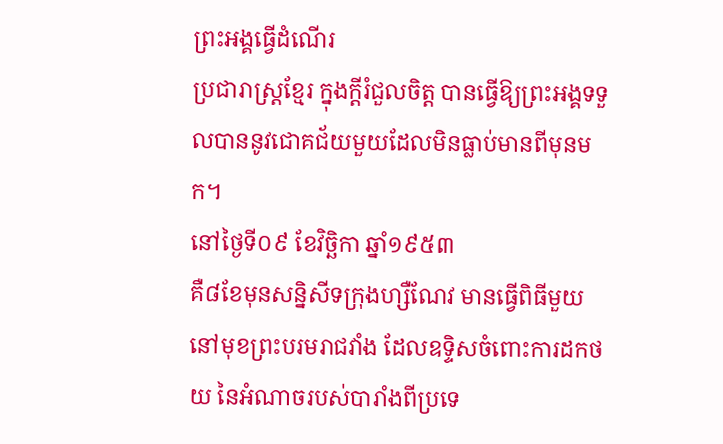ព្រះអង្គធ្វើដំណើរ
ប្រជារាស្ត្រខ្មែរ ក្នុងក្តីរំជួលចិត្ត បានធ្វើឱ្យព្រះអង្គទទួលបាននូវជោគជ័យមួយដែលមិនធ្លាប់មានពីមុនមក។
នៅថ្ងៃទី០៩ ខែវិច្ឆិកា ឆ្នាំ១៩៥៣
គឺ៨ខែមុនសន្និសីទក្រុងហ្សឺណែវ មានធ្វើពិធីមួយនៅមុខព្រះបរមរាជវាំង ដែលឧទ្ទិសចំពោះការដកថយ នៃអំណាចរបស់បារាំងពីប្រទេ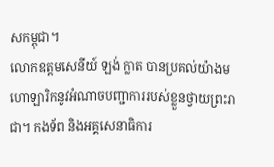សកម្ពុជា។
លោកឧត្តមសេនីយ៍ ឡង់ ក្លាត បានប្រគល់យ៉ាងមហោឡារិកនូវអំណាចបញ្ជាការរបស់ខ្លួនថ្វាយព្រះរាជា។ កងទ័ព និងអគ្គសេនាធិការ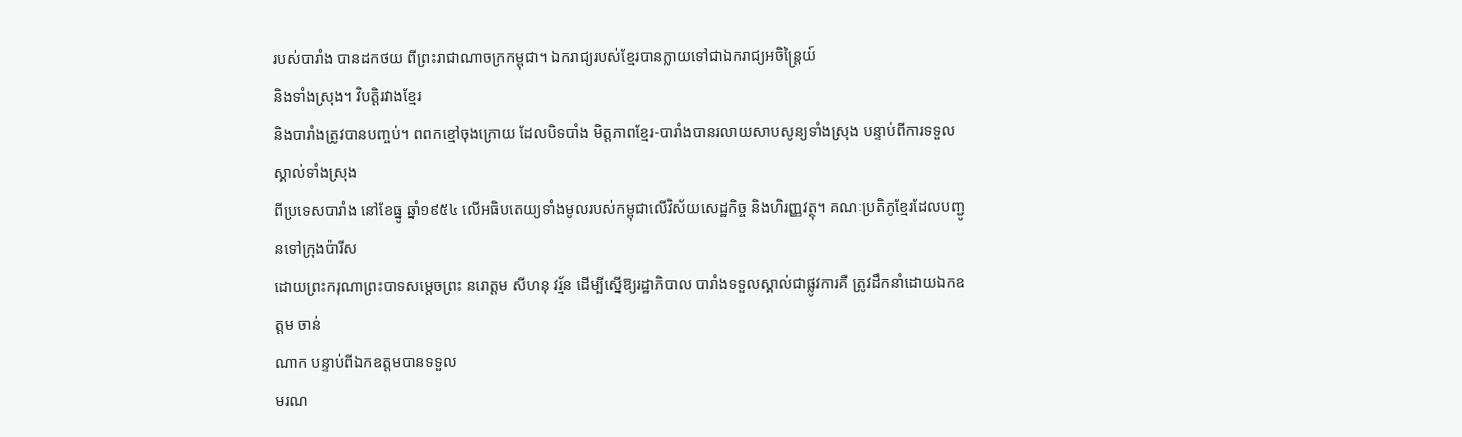របស់បារាំង បានដកថយ ពីព្រះរាជាណាចក្រកម្ពុជា។ ឯករាជ្យរបស់ខ្មែរបានក្លាយទៅជាឯករាជ្យអចិន្ត្រៃយ៍
និងទាំងស្រុង។ វិបត្តិរវាងខ្មែរ
និងបារាំងត្រូវបានបញ្ចប់។ ពពកខ្មៅចុងក្រោយ ដែលបិទបាំង មិត្តភាពខ្មែរ-បារាំងបានរលាយសាបសូន្យទាំងស្រុង បន្ទាប់ពីការទទួលស្គាល់ទាំងស្រុង
ពីប្រទេសបារាំង នៅខែធ្នូ ឆ្នាំ១៩៥៤ លើអធិបតេយ្យទាំងមូលរបស់កម្ពុជាលើវិស័យសេដ្ឋកិច្ច និងហិរញ្ញវត្ថុ។ គណៈប្រតិភូខ្មែរដែលបញ្ជូនទៅក្រុងប៉ារីស
ដោយព្រះករុណាព្រះបាទសម្តេចព្រះ នរោត្តម សីហនុ វរ្ម័ន ដើម្បីស្នើឱ្យរដ្ឋាភិបាល បារាំងទទួលស្គាល់ជាផ្លូវការគឺ ត្រូវដឹកនាំដោយឯកឧត្តម ចាន់
ណាក បន្ទាប់ពីឯកឧត្តមបានទទួល
មរណ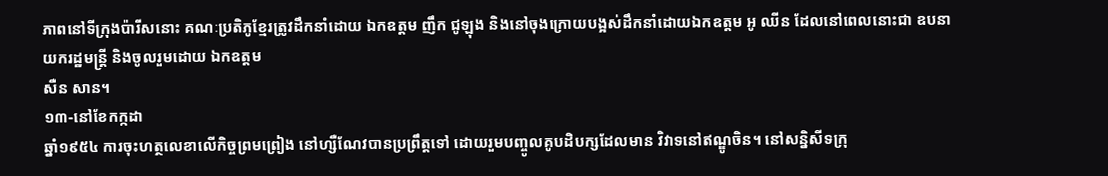ភាពនៅទីក្រុងប៉ារីសនោះ គណៈប្រតិភូខ្មែរត្រូវដឹកនាំដោយ ឯកឧត្តម ញឹក ជូឡុង និងនៅចុងក្រោយបង្អស់ដឹកនាំដោយឯកឧត្តម អូ ឈីន ដែលនៅពេលនោះជា ឧបនាយករដ្ឋមន្ត្រី និងចូលរួមដោយ ឯកឧត្តម
សឺន សាន។
១៣-នៅខែកក្កដា
ឆ្នាំ១៩៥៤ ការចុះហត្ថលេខាលើកិច្ចព្រមព្រៀង នៅហ្សឺណែវបានប្រព្រឹត្តទៅ ដោយរួមបញ្ចូលគូបដិបក្សដែលមាន វិវាទនៅឥណ្ឌូចិន។ នៅសន្និសីទក្រុ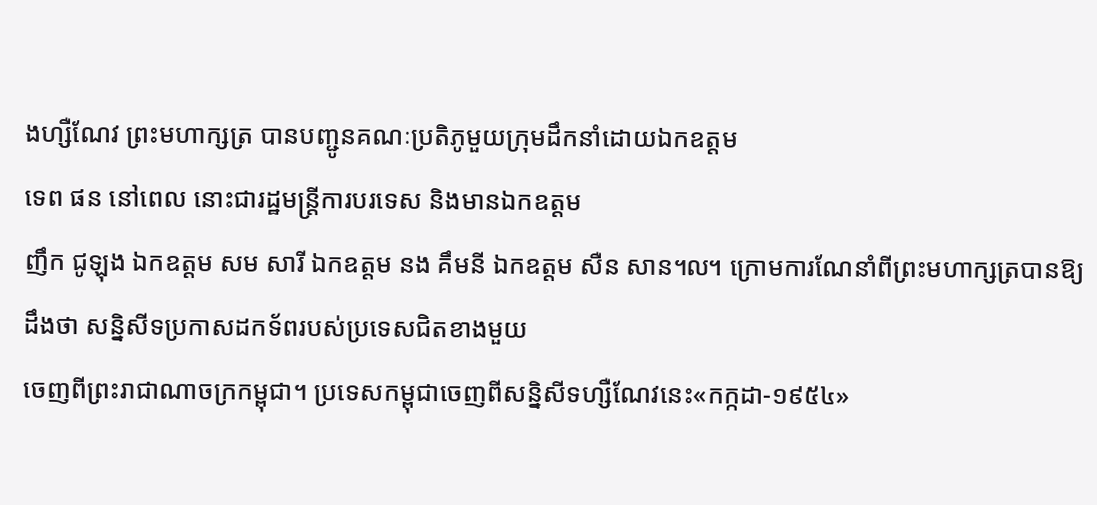ងហ្សឺណែវ ព្រះមហាក្សត្រ បានបញ្ជូនគណៈប្រតិភូមួយក្រុមដឹកនាំដោយឯកឧត្តម
ទេព ផន នៅពេល នោះជារដ្ឋមន្ត្រីការបរទេស និងមានឯកឧត្តម
ញឹក ជូឡុង ឯកឧត្តម សម សារី ឯកឧត្តម នង គឹមនី ឯកឧត្តម សឺន សាន៘ ក្រោមការណែនាំពីព្រះមហាក្សត្របានឱ្យដឹងថា សន្និសីទប្រកាសដកទ័ពរបស់ប្រទេសជិតខាងមួយ
ចេញពីព្រះរាជាណាចក្រកម្ពុជា។ ប្រទេសកម្ពុជាចេញពីសន្និសីទហ្សឺណែវនេះ«កក្កដា-១៩៥៤»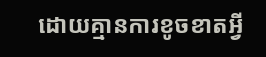ដោយគ្មានការខូចខាតអ្វី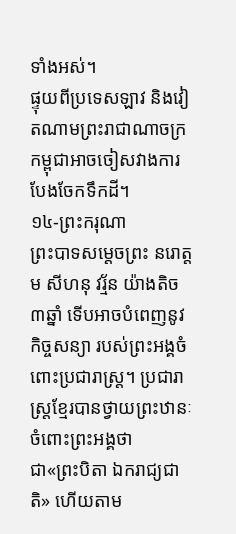ទាំងអស់។
ផ្ទុយពីប្រទេសឡាវ និងវៀតណាមព្រះរាជាណាចក្រកម្ពុជាអាចចៀសវាងការបែងចែកទឹកដី។
១៤-ព្រះករុណា
ព្រះបាទសម្តេចព្រះ នរោត្តម សីហនុ វរ្ម័ន យ៉ាងតិច៣ឆ្នាំ ទើបអាចបំពេញនូវកិច្ចសន្យា របស់ព្រះអង្គចំពោះប្រជារាស្ត្រ។ ប្រជារាស្ត្រខ្មែរបានថ្វាយព្រះឋានៈចំពោះព្រះអង្គថា
ជា«ព្រះបិតា ឯករាជ្យជាតិ» ហើយតាម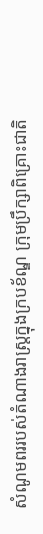សំណូមពររបស់តំណាងរាស្ត្រក្នុងក្របខ័ណ្ឌ ក្រុមប្រឹក្សាពិគ្រោះជាតិ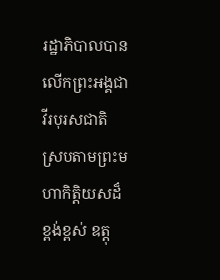រដ្ឋាភិបាលបានលើកព្រះអង្គជាវីរបុរសជាតិ ស្របតាមព្រះមហាកិត្តិយសដ៏ខ្ពង់ខ្ពស់ ឧត្តុ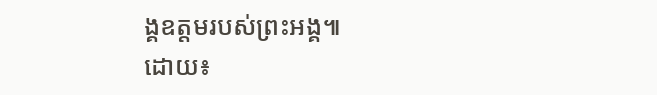ង្គឧត្តមរបស់ព្រះអង្គ៕
ដោយ៖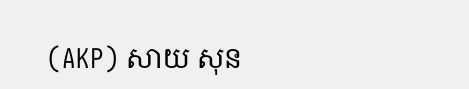(AKP) សាយ សុន